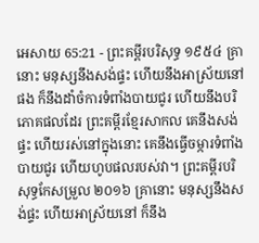អេសាយ 65:21 - ព្រះគម្ពីរបរិសុទ្ធ ១៩៥៤ គ្រានោះ មនុស្សនឹងសង់ផ្ទះ ហើយនឹងអាស្រ័យនៅផង ក៏នឹងដាំចំការទំពាំងបាយជូរ ហើយនឹងបរិភោគផលដែរ ព្រះគម្ពីរខ្មែរសាកល គេនឹងសង់ផ្ទះ ហើយរស់នៅក្នុងនោះ គេនឹងធ្វើចម្ការទំពាំងបាយជូរ ហើយហូបផលរបស់វា។ ព្រះគម្ពីរបរិសុទ្ធកែសម្រួល ២០១៦ គ្រានោះ មនុស្សនឹងសង់ផ្ទះ ហើយអាស្រ័យនៅ ក៏នឹង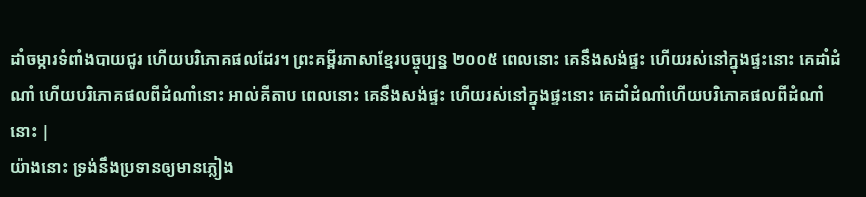ដាំចម្ការទំពាំងបាយជូរ ហើយបរិភោគផលដែរ។ ព្រះគម្ពីរភាសាខ្មែរបច្ចុប្បន្ន ២០០៥ ពេលនោះ គេនឹងសង់ផ្ទះ ហើយរស់នៅក្នុងផ្ទះនោះ គេដាំដំណាំ ហើយបរិភោគផលពីដំណាំនោះ អាល់គីតាប ពេលនោះ គេនឹងសង់ផ្ទះ ហើយរស់នៅក្នុងផ្ទះនោះ គេដាំដំណាំហើយបរិភោគផលពីដំណាំនោះ |
យ៉ាងនោះ ទ្រង់នឹងប្រទានឲ្យមានភ្លៀង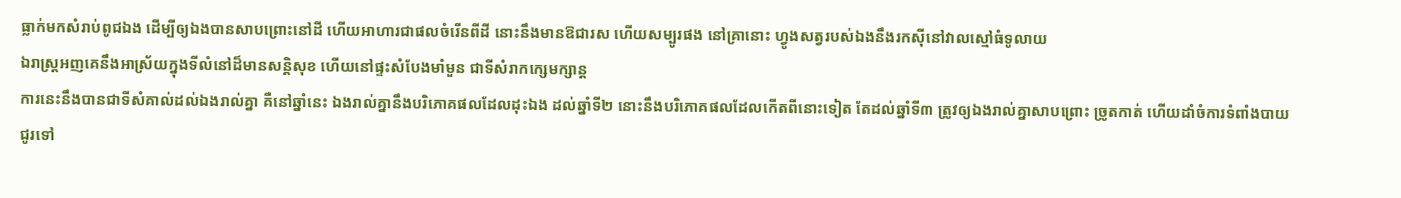ធ្លាក់មកសំរាប់ពូជឯង ដើម្បីឲ្យឯងបានសាបព្រោះនៅដី ហើយអាហារជាផលចំរើនពីដី នោះនឹងមានឱជារស ហើយសម្បូរផង នៅគ្រានោះ ហ្វូងសត្វរបស់ឯងនឹងរកស៊ីនៅវាលស្មៅធំទូលាយ
ឯរាស្ត្រអញគេនឹងអាស្រ័យក្នុងទីលំនៅដ៏មានសន្តិសុខ ហើយនៅផ្ទះសំបែងមាំមួន ជាទីសំរាកក្សេមក្សាន្ត
ការនេះនឹងបានជាទីសំគាល់ដល់ឯងរាល់គ្នា គឺនៅឆ្នាំនេះ ឯងរាល់គ្នានឹងបរិភោគផលដែលដុះឯង ដល់ឆ្នាំទី២ នោះនឹងបរិភោគផលដែលកើតពីនោះទៀត តែដល់ឆ្នាំទី៣ ត្រូវឲ្យឯងរាល់គ្នាសាបព្រោះ ច្រូតកាត់ ហើយដាំចំការទំពាំងបាយជូរទៅ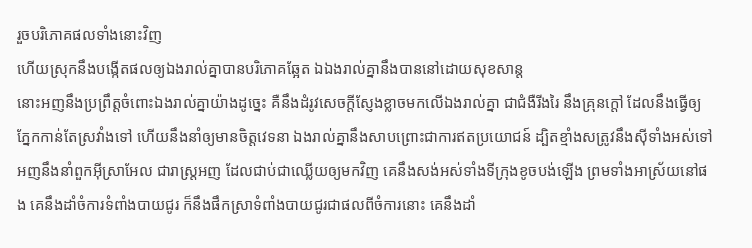រួចបរិភោគផលទាំងនោះវិញ
ហើយស្រុកនឹងបង្កើតផលឲ្យឯងរាល់គ្នាបានបរិភោគឆ្អែត ឯឯងរាល់គ្នានឹងបាននៅដោយសុខសាន្ត
នោះអញនឹងប្រព្រឹត្តចំពោះឯងរាល់គ្នាយ៉ាងដូច្នេះ គឺនឹងដំរូវសេចក្ដីស្ញែងខ្លាចមកលើឯងរាល់គ្នា ជាជំងឺរីងរៃ នឹងគ្រុនក្តៅ ដែលនឹងធ្វើឲ្យភ្នែកកាន់តែស្រវាំងទៅ ហើយនឹងនាំឲ្យមានចិត្តវេទនា ឯងរាល់គ្នានឹងសាបព្រោះជាការឥតប្រយោជន៍ ដ្បិតខ្មាំងសត្រូវនឹងស៊ីទាំងអស់ទៅ
អញនឹងនាំពួកអ៊ីស្រាអែល ជារាស្ត្រអញ ដែលជាប់ជាឈ្លើយឲ្យមកវិញ គេនឹងសង់អស់ទាំងទីក្រុងខូចបង់ឡើង ព្រមទាំងអាស្រ័យនៅផង គេនឹងដាំចំការទំពាំងបាយជូរ ក៏នឹងផឹកស្រាទំពាំងបាយជូរជាផលពីចំការនោះ គេនឹងដាំ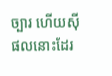ច្បារ ហើយស៊ីផលនោះដែរ